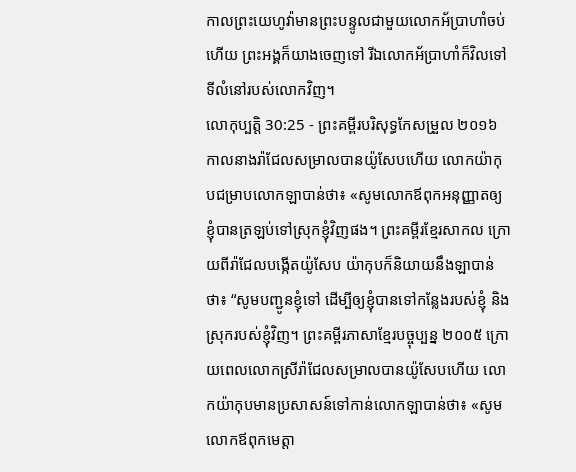កាលព្រះយេហូវ៉ាមានព្រះបន្ទូលជាមួយលោកអ័ប្រាហាំចប់ហើយ ព្រះអង្គក៏យាងចេញទៅ រីឯលោកអ័ប្រាហាំក៏វិលទៅទីលំនៅរបស់លោកវិញ។
លោកុប្បត្តិ 30:25 - ព្រះគម្ពីរបរិសុទ្ធកែសម្រួល ២០១៦ កាលនាងរ៉ាជែលសម្រាលបានយ៉ូសែបហើយ លោកយ៉ាកុបជម្រាបលោកឡាបាន់ថា៖ «សូមលោកឪពុកអនុញ្ញាតឲ្យខ្ញុំបានត្រឡប់ទៅស្រុកខ្ញុំវិញផង។ ព្រះគម្ពីរខ្មែរសាកល ក្រោយពីរ៉ាជែលបង្កើតយ៉ូសែប យ៉ាកុបក៏និយាយនឹងឡាបាន់ថា៖ “សូមបញ្ជូនខ្ញុំទៅ ដើម្បីឲ្យខ្ញុំបានទៅកន្លែងរបស់ខ្ញុំ និងស្រុករបស់ខ្ញុំវិញ។ ព្រះគម្ពីរភាសាខ្មែរបច្ចុប្បន្ន ២០០៥ ក្រោយពេលលោកស្រីរ៉ាជែលសម្រាលបានយ៉ូសែបហើយ លោកយ៉ាកុបមានប្រសាសន៍ទៅកាន់លោកឡាបាន់ថា៖ «សូមលោកឪពុកមេត្តា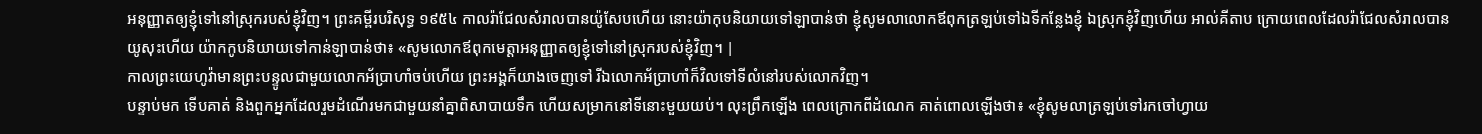អនុញ្ញាតឲ្យខ្ញុំទៅនៅស្រុករបស់ខ្ញុំវិញ។ ព្រះគម្ពីរបរិសុទ្ធ ១៩៥៤ កាលរ៉ាជែលសំរាលបានយ៉ូសែបហើយ នោះយ៉ាកុបនិយាយទៅឡាបាន់ថា ខ្ញុំសូមលាលោកឪពុកត្រឡប់ទៅឯទីកន្លែងខ្ញុំ ឯស្រុកខ្ញុំវិញហើយ អាល់គីតាប ក្រោយពេលដែលរ៉ាជែលសំរាលបានយូសុះហើយ យ៉ាកកូបនិយាយទៅកាន់ឡាបាន់ថា៖ «សូមលោកឪពុកមេត្តាអនុញ្ញាតឲ្យខ្ញុំទៅនៅស្រុករបស់ខ្ញុំវិញ។ |
កាលព្រះយេហូវ៉ាមានព្រះបន្ទូលជាមួយលោកអ័ប្រាហាំចប់ហើយ ព្រះអង្គក៏យាងចេញទៅ រីឯលោកអ័ប្រាហាំក៏វិលទៅទីលំនៅរបស់លោកវិញ។
បន្ទាប់មក ទើបគាត់ និងពួកអ្នកដែលរួមដំណើរមកជាមួយនាំគ្នាពិសាបាយទឹក ហើយសម្រាកនៅទីនោះមួយយប់។ លុះព្រឹកឡើង ពេលក្រោកពីដំណេក គាត់ពោលឡើងថា៖ «ខ្ញុំសូមលាត្រឡប់ទៅរកចៅហ្វាយ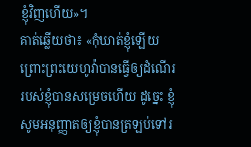ខ្ញុំវិញហើយ»។
គាត់ឆ្លើយថា៖ «កុំឃាត់ខ្ញុំឡើយ ព្រោះព្រះយេហូវ៉ាបានធ្វើឲ្យដំណើររបស់ខ្ញុំបានសម្រេចហើយ ដូច្នេះ ខ្ញុំសូមអនុញ្ញាតឲ្យខ្ញុំបានត្រឡប់ទៅរ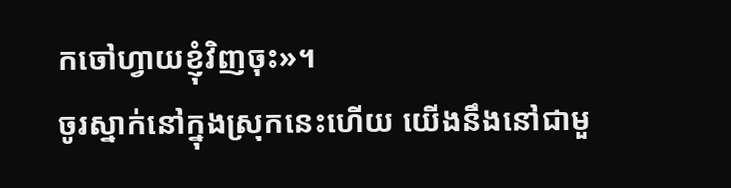កចៅហ្វាយខ្ញុំវិញចុះ»។
ចូរស្នាក់នៅក្នុងស្រុកនេះហើយ យើងនឹងនៅជាមួ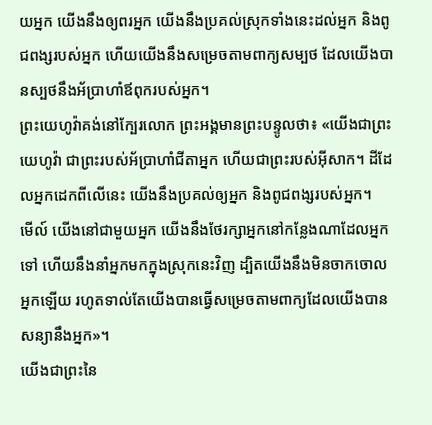យអ្នក យើងនឹងឲ្យពរអ្នក យើងនឹងប្រគល់ស្រុកទាំងនេះដល់អ្នក និងពូជពង្សរបស់អ្នក ហើយយើងនឹងសម្រេចតាមពាក្យសម្បថ ដែលយើងបានស្បថនឹងអ័ប្រាហាំឪពុករបស់អ្នក។
ព្រះយេហូវ៉ាគង់នៅក្បែរលោក ព្រះអង្គមានព្រះបន្ទូលថា៖ «យើងជាព្រះយេហូវ៉ា ជាព្រះរបស់អ័ប្រាហាំជីតាអ្នក ហើយជាព្រះរបស់អ៊ីសាក។ ដីដែលអ្នកដេកពីលើនេះ យើងនឹងប្រគល់ឲ្យអ្នក និងពូជពង្សរបស់អ្នក។
មើល៍ យើងនៅជាមួយអ្នក យើងនឹងថែរក្សាអ្នកនៅកន្លែងណាដែលអ្នកទៅ ហើយនឹងនាំអ្នកមកក្នុងស្រុកនេះវិញ ដ្បិតយើងនឹងមិនចាកចោលអ្នកឡើយ រហូតទាល់តែយើងបានធ្វើសម្រេចតាមពាក្យដែលយើងបានសន្យានឹងអ្នក»។
យើងជាព្រះនៃ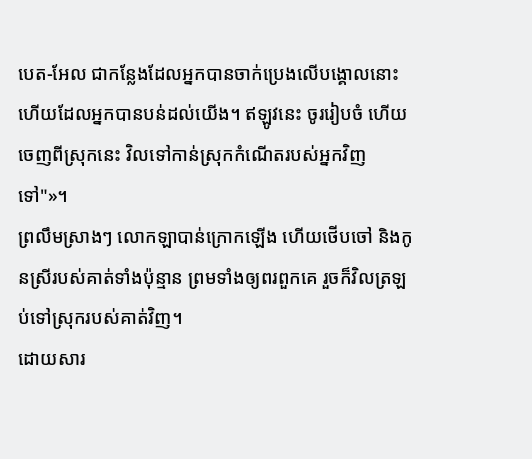បេត-អែល ជាកន្លែងដែលអ្នកបានចាក់ប្រេងលើបង្គោលនោះ ហើយដែលអ្នកបានបន់ដល់យើង។ ឥឡូវនេះ ចូររៀបចំ ហើយចេញពីស្រុកនេះ វិលទៅកាន់ស្រុកកំណើតរបស់អ្នកវិញទៅ"»។
ព្រលឹមស្រាងៗ លោកឡាបាន់ក្រោកឡើង ហើយថើបចៅ និងកូនស្រីរបស់គាត់ទាំងប៉ុន្មាន ព្រមទាំងឲ្យពរពួកគេ រួចក៏វិលត្រឡប់ទៅស្រុករបស់គាត់វិញ។
ដោយសារ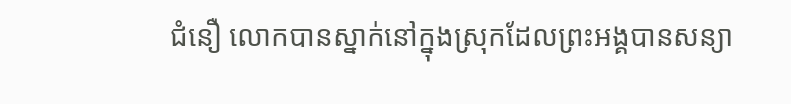ជំនឿ លោកបានស្នាក់នៅក្នុងស្រុកដែលព្រះអង្គបានសន្យា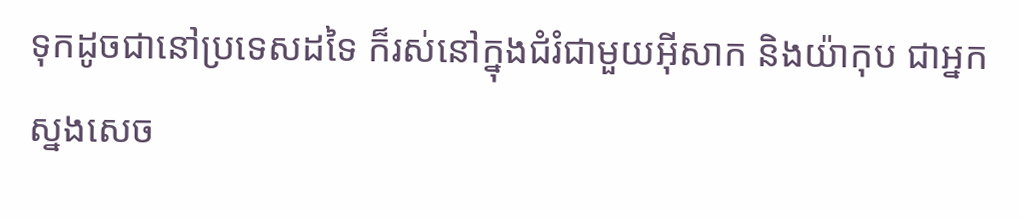ទុកដូចជានៅប្រទេសដទៃ ក៏រស់នៅក្នុងជំរំជាមួយអ៊ីសាក និងយ៉ាកុប ជាអ្នកស្នងសេច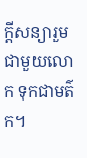ក្ដីសន្យារួមជាមួយលោក ទុកជាមត៌ក។